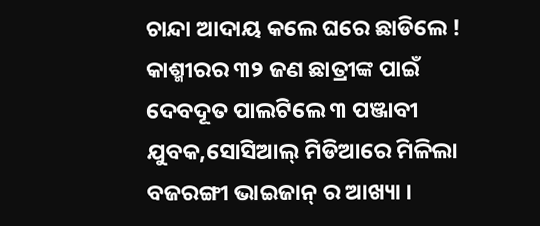ଚାନ୍ଦା ଆଦାୟ କଲେ ଘରେ ଛାଡିଲେ ! କାଶ୍ମୀରର ୩୨ ଜଣ ଛାତ୍ରୀଙ୍କ ପାଇଁ ଦେବଦୂତ ପାଲଟିଲେ ୩ ପଞ୍ଜାବୀ ଯୁବକ,ସୋସିଆଲ୍ ମିଡିଆରେ ମିଳିଲା ବଜରଙ୍ଗୀ ଭାଇଜାନ୍ ର ଆଖ୍ୟା ।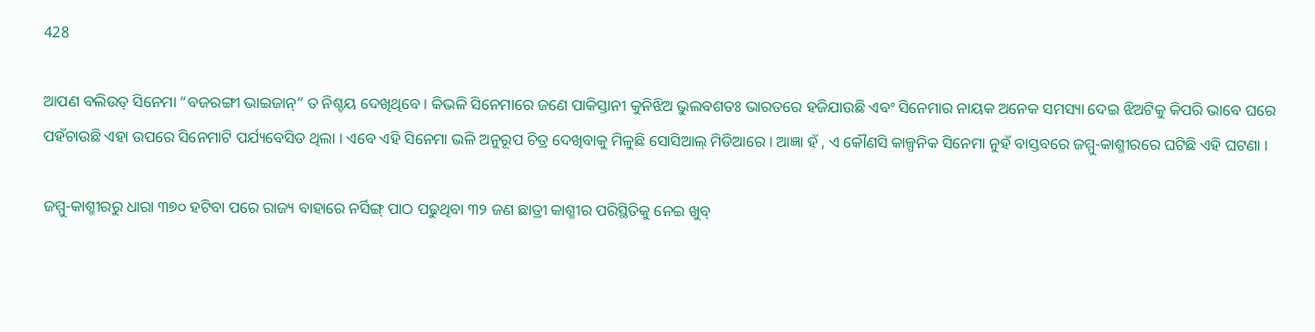428

ଆପଣ ବଲିଉଡ୍ ସିନେମା “ବଜରଙ୍ଗୀ ଭାଇଜାନ୍” ତ ନିଶ୍ଚୟ ଦେଖିଥିବେ । କିଭଳି ସିନେମାରେ ଜଣେ ପାକିସ୍ତାନୀ କୁନିଝିଅ ଭୁଲବଶତଃ ଭାରତରେ ହଜିଯାଉଛି ଏବଂ ସିନେମାର ନାୟକ ଅନେକ ସମସ୍ୟା ଦେଇ ଝିଅଟିକୁ କିପରି ଭାବେ ଘରେ ପହଁଚାଉଛି ଏହା ଉପରେ ସିନେମାଟି ପର୍ଯ୍ୟବେସିତ ଥିଲା । ଏବେ ଏହି ସିନେମା ଭଳି ଅନୁରୂପ ଚିତ୍ର ଦେଖିବାକୁ ମିଳୁଛି ସୋସିଆଲ୍ ମିଡିଆରେ । ଆଜ୍ଞା ହଁ , ଏ କୌଣସି କାଳ୍ପନିକ ସିନେମା ନୁହଁ ବାସ୍ତବରେ ଜମ୍ମୁ-କାଶ୍ମୀରରେ ଘଟିଛି ଏହି ଘଟଣା ।

ଜମ୍ମୁ-କାଶ୍ମୀରରୁ ଧାରା ୩୭୦ ହଟିବା ପରେ ରାଜ୍ୟ ବାହାରେ ନର୍ସିଙ୍ଗ୍ ପାଠ ପଢୁଥିବା ୩୨ ଜଣ ଛାତ୍ରୀ କାଶ୍ମୀର ପରିସ୍ଥିତିକୁ ନେଇ ଖୁବ୍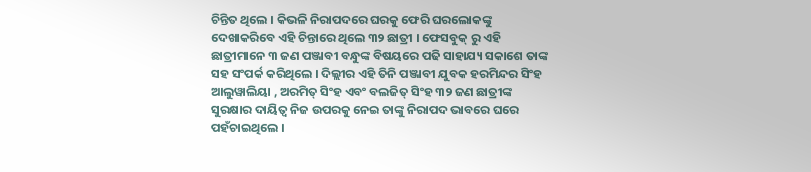ଚିନ୍ତିତ ଥିଲେ । କିଭଳି ନିରାପଦରେ ଘରକୁ ଫେରି ଘରଲୋକଙ୍କୁ ଦେଖାକରିବେ ଏହି ଚିନ୍ତାରେ ଥିଲେ ୩୨ ଛାତ୍ରୀ । ଫେସବୁକ୍ ରୁ ଏହି ଛାତ୍ରୀମାନେ ୩ ଜଣ ପଞ୍ଜାବୀ ବନ୍ଧୁଙ୍କ ବିଷୟରେ ପଢି ସାହାଯ୍ୟ ସକାଶେ ତାଙ୍କ ସହ ସଂପର୍କ କରିଥିଲେ । ଦିଲ୍ଲୀର ଏହି ତିନି ପଞ୍ଜାବୀ ଯୁବକ ହରମିନ୍ଦର ସିଂହ ଆଲୁୱାଲିୟା , ଅରମିତ୍ ସିଂହ ଏବଂ ବଲଜିତ୍ ସିଂହ ୩୨ ଜଣ ଛାତ୍ରୀଙ୍କ ସୁରକ୍ଷାର ଦାୟିତ୍ୱ ନିଜ ଉପରକୁ ନେଇ ତାଙ୍କୁ ନିରାପଦ ଭାବରେ ଘରେ ପହଁଚାଇଥିଲେ ।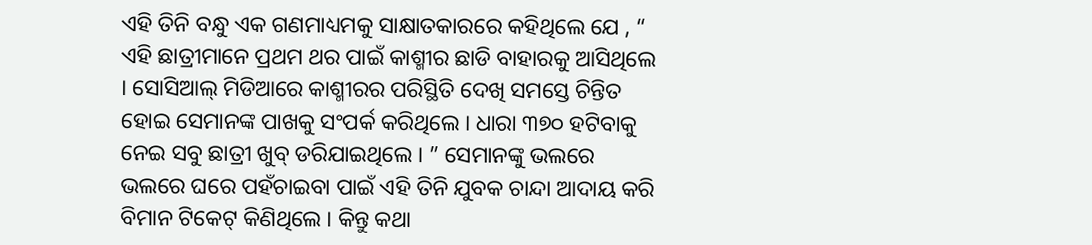ଏହି ତିନି ବନ୍ଧୁ ଏକ ଗଣମାଧ୍ୟମକୁ ସାକ୍ଷାତକାରରେ କହିଥିଲେ ଯେ , “ ଏହି ଛାତ୍ରୀମାନେ ପ୍ରଥମ ଥର ପାଇଁ କାଶ୍ମୀର ଛାଡି ବାହାରକୁ ଆସିଥିଲେ । ସୋସିଆଲ୍ ମିଡିଆରେ କାଶ୍ମୀରର ପରିସ୍ଥିତି ଦେଖି ସମସ୍ତେ ଚିନ୍ତିତ ହୋଇ ସେମାନଙ୍କ ପାଖକୁ ସଂପର୍କ କରିଥିଲେ । ଧାରା ୩୭୦ ହଟିବାକୁ ନେଇ ସବୁ ଛାତ୍ରୀ ଖୁବ୍ ଡରିଯାଇଥିଲେ । ” ସେମାନଙ୍କୁ ଭଲରେ ଭଲରେ ଘରେ ପହଁଚାଇବା ପାଇଁ ଏହି ତିନି ଯୁବକ ଚାନ୍ଦା ଆଦାୟ କରି ବିମାନ ଟିକେଟ୍ କିଣିଥିଲେ । କିନ୍ତୁ କଥା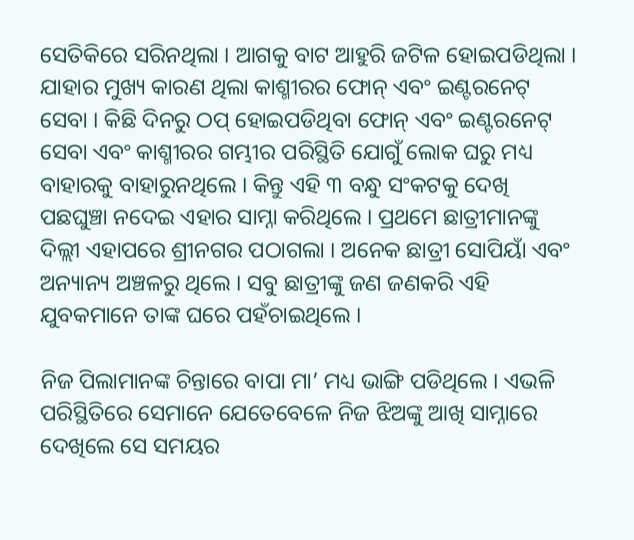ସେତିକିରେ ସରିନଥିଲା । ଆଗକୁ ବାଟ ଆହୁରି ଜଟିଳ ହୋଇପଡିଥିଲା । ଯାହାର ମୁଖ୍ୟ କାରଣ ଥିଲା କାଶ୍ମୀରର ଫୋନ୍ ଏବଂ ଇଣ୍ଟରନେଟ୍ ସେବା । କିଛି ଦିନରୁ ଠପ୍ ହୋଇପଡିଥିବା ଫୋନ୍ ଏବଂ ଇଣ୍ଟରନେଟ୍ ସେବା ଏବଂ କାଶ୍ମୀରର ଗମ୍ଭୀର ପରିସ୍ଥିତି ଯୋଗୁଁ ଲୋକ ଘରୁ ମଧ୍ୟ ବାହାରକୁ ବାହାରୁନଥିଲେ । କିନ୍ତୁ ଏହି ୩ ବନ୍ଧୁ ସଂକଟକୁ ଦେଖି ପଛଘୁଞ୍ଚା ନଦେଇ ଏହାର ସାମ୍ନା କରିଥିଲେ । ପ୍ରଥମେ ଛାତ୍ରୀମାନଙ୍କୁ ଦିଲ୍ଲୀ ଏହାପରେ ଶ୍ରୀନଗର ପଠାଗଲା । ଅନେକ ଛାତ୍ରୀ ସୋପିୟାଁ ଏବଂ ଅନ୍ୟାନ୍ୟ ଅଞ୍ଚଳରୁ ଥିଲେ । ସବୁ ଛାତ୍ରୀଙ୍କୁ ଜଣ ଜଣକରି ଏହି ଯୁବକମାନେ ତାଙ୍କ ଘରେ ପହଁଚାଇଥିଲେ ।

ନିଜ ପିଲାମାନଙ୍କ ଚିନ୍ତାରେ ବାପା ମା’ ମଧ୍ୟ ଭାଙ୍ଗି ପଡିଥିଲେ । ଏଭଳି ପରିସ୍ଥିତିରେ ସେମାନେ ଯେତେବେଳେ ନିଜ ଝିଅଙ୍କୁ ଆଖି ସାମ୍ନାରେ ଦେଖିଲେ ସେ ସମୟର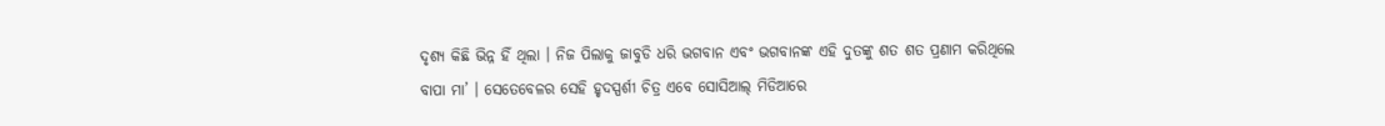ଦୃଶ୍ୟ କିଛି ଭିନ୍ନ ହିଁ ଥିଲା । ନିଜ ପିଲାକୁ ଜାବୁଡି ଧରି ଭଗବାନ ଏବଂ ଭଗବାନଙ୍କ ଏହି ଦୁତଙ୍କୁ ଶତ ଶତ ପ୍ରଣାମ କରିଥିଲେ ବାପା ମା’ । ସେତେବେଳର ସେହି ହୃଦସ୍ପର୍ଶୀ ଚିତ୍ର ଏବେ ସୋସିଆଲ୍ ମିଡିଆରେ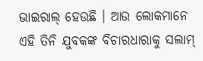ଭାଇରାଲ୍ ହେଉଛି । ଆଉ ଲୋକମାନେ ଏହି ତିନି ଯୁବକଙ୍କ ବିଚାରଧାରାକୁ ସଲାମ୍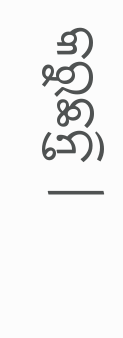କରୁଛନ୍ତି ।